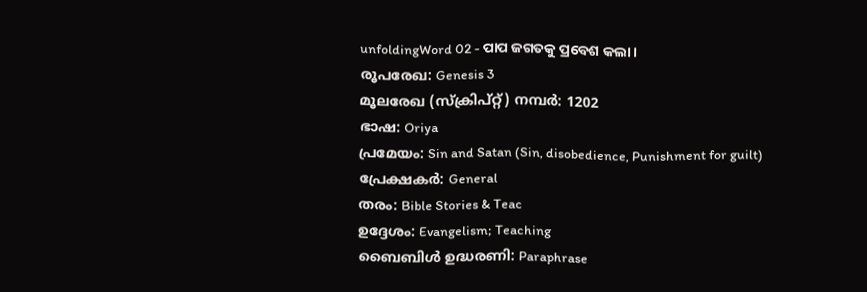unfoldingWord 02 - ପାପ ଜଗତକୁ ପ୍ରବେଶ କଲା ।
രൂപരേഖ: Genesis 3
മൂലരേഖ (സ്ക്രിപ്റ്റ്) നമ്പർ: 1202
ഭാഷ: Oriya
പ്രമേയം: Sin and Satan (Sin, disobedience, Punishment for guilt)
പ്രേക്ഷകർ: General
തരം: Bible Stories & Teac
ഉദ്ദേശം: Evangelism; Teaching
ബൈബിൾ ഉദ്ധരണി: Paraphrase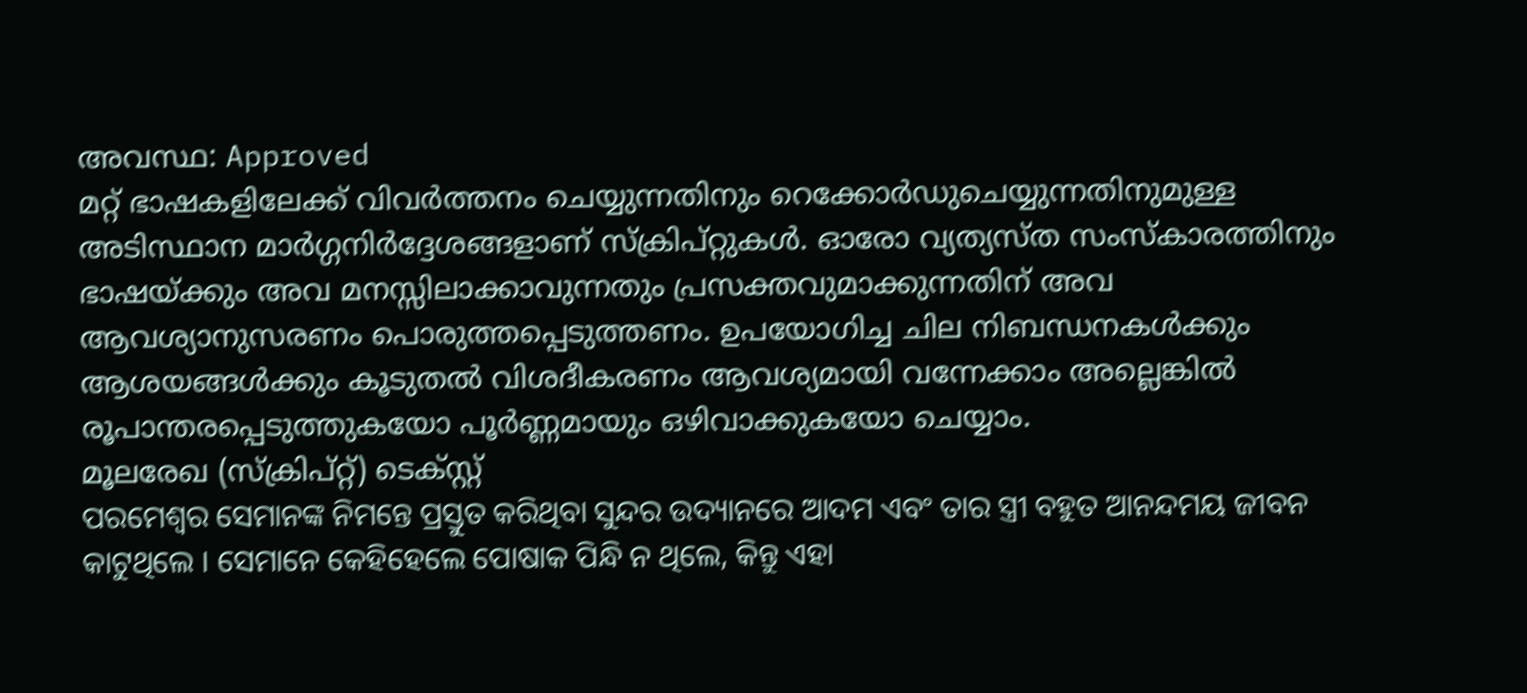അവസ്ഥ: Approved
മറ്റ് ഭാഷകളിലേക്ക് വിവർത്തനം ചെയ്യുന്നതിനും റെക്കോർഡുചെയ്യുന്നതിനുമുള്ള അടിസ്ഥാന മാർഗ്ഗനിർദ്ദേശങ്ങളാണ് സ്ക്രിപ്റ്റുകൾ. ഓരോ വ്യത്യസ്ത സംസ്കാരത്തിനും ഭാഷയ്ക്കും അവ മനസ്സിലാക്കാവുന്നതും പ്രസക്തവുമാക്കുന്നതിന് അവ ആവശ്യാനുസരണം പൊരുത്തപ്പെടുത്തണം. ഉപയോഗിച്ച ചില നിബന്ധനകൾക്കും ആശയങ്ങൾക്കും കൂടുതൽ വിശദീകരണം ആവശ്യമായി വന്നേക്കാം അല്ലെങ്കിൽ രൂപാന്തരപ്പെടുത്തുകയോ പൂർണ്ണമായും ഒഴിവാക്കുകയോ ചെയ്യാം.
മൂലരേഖ (സ്ക്രിപ്റ്റ്) ടെക്സ്റ്റ്
ପରମେଶ୍ଵର ସେମାନଙ୍କ ନିମନ୍ତେ ପ୍ରସ୍ତୁତ କରିଥିବା ସୁନ୍ଦର ଉଦ୍ୟାନରେ ଆଦମ ଏବଂ ତାର ସ୍ତ୍ରୀ ବହୁତ ଆନନ୍ଦମୟ ଜୀବନ କାଟୁଥିଲେ । ସେମାନେ କେହିହେଲେ ପୋଷାକ ପିନ୍ଧି ନ ଥିଲେ, କିନ୍ତୁ ଏହା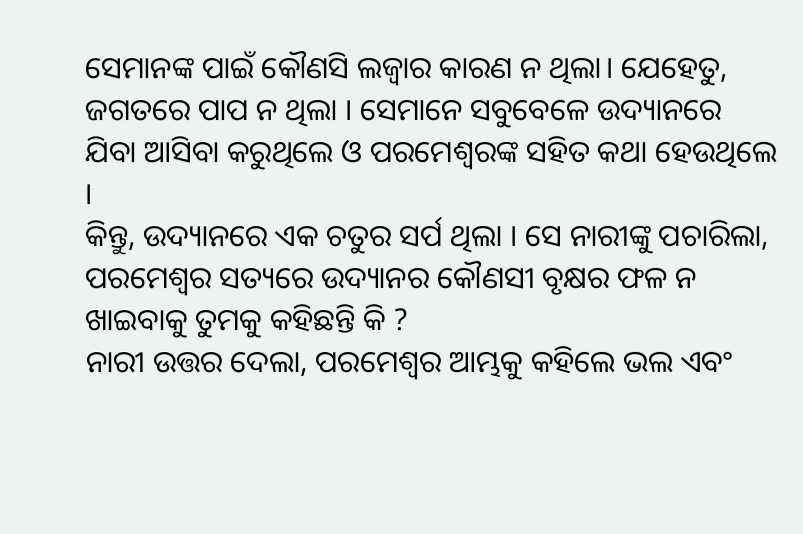ସେମାନଙ୍କ ପାଇଁ କୌଣସି ଲଜ୍ବାର କାରଣ ନ ଥିଲା। ଯେହେତୁ, ଜଗତରେ ପାପ ନ ଥିଲା । ସେମାନେ ସବୁବେଳେ ଉଦ୍ୟାନରେ ଯିବା ଆସିବା କରୁଥିଲେ ଓ ପରମେଶ୍ଵରଙ୍କ ସହିତ କଥା ହେଉଥିଲେ ।
କିନ୍ତୁ, ଉଦ୍ୟାନରେ ଏକ ଚତୁର ସର୍ପ ଥିଲା । ସେ ନାରୀଙ୍କୁ ପଚାରିଲା, ପରମେଶ୍ଵର ସତ୍ୟରେ ଉଦ୍ୟାନର କୌଣସୀ ବୃକ୍ଷର ଫଳ ନ ଖାଇବାକୁ ତୁମକୁ କହିଛନ୍ତି କି ?
ନାରୀ ଉତ୍ତର ଦେଲା, ପରମେଶ୍ଵର ଆମ୍ଭକୁ କହିଲେ ଭଲ ଏବଂ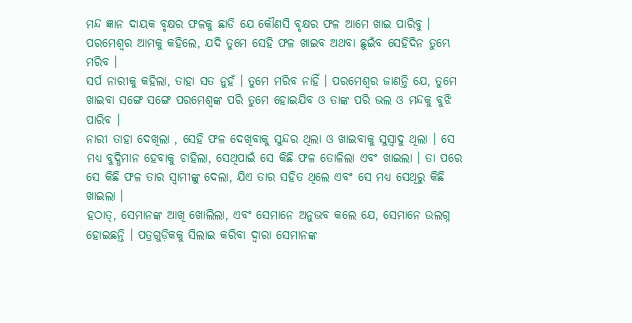ମନ୍ଦ ଜ୍ଞାନ ଦାୟକ ବୃକ୍ଷର ଫଳକୁ ଛାଡି ଯେ କୌଣସି ବୃକ୍ଷର ଫଳ ଆମେ ଖାଇ ପାରିବୁ । ପରମେଶ୍ଵର ଆମକୁ କହିଲେ, ଯଦି ତୁମେ ସେହି ଫଳ ଖାଇବ ଅଥବା ଛୁଇଁବ ସେହିଦିନ ତୁମ୍ଭେ ମରିବ ।
ସର୍ପ ନାରୀକୁ କହିଲା, ତାହା ସତ ନୁହଁ । ତୁମେ ମରିବ ନାହିଁ । ପରମେଶ୍ଵର ଜାଣନ୍ତି ଯେ, ତୁମେ ଖାଇବା ସଙ୍ଗେ ସଙ୍ଗେ ପରମେଶ୍ଵଙ୍କ ପରି ତୁମେ ହୋଇଯିବ ଓ ତାଙ୍କ ପରି ଭଲ ଓ ମନ୍ଦକୁ ବୁଝି ପାରିବ ।
ନାରୀ ତାହା ଦେଖିଲା , ସେହି ଫଳ ଦେଖିବାକୁ ସୁନ୍ଦର ଥିଲା ଓ ଖାଇବାକୁ ସୁସ୍ଵାଦୁ ଥିଲା । ସେ ମଧ୍ୟ ବୁଦ୍ଧିମାନ ହେବାକୁ ଚାହିଲା, ସେଥିପାଇଁ ସେ କିଛି ଫଳ ତୋଳିଲା ଏବଂ ଖାଇଲା । ତା ପରେ ସେ କିଛି ଫଳ ତାର ସ୍ବାମୀଙ୍କୁ ଦେଲା, ଯିଏ ତାର ସହିତ ଥିଲେ ଏବଂ ସେ ମଧ୍ୟ ସେଥିରୁ କିଛି ଖାଇଲା ।
ହଠାତ୍, ସେମାନଙ୍କ ଆଖି ଖୋଲିଲା, ଏବଂ ସେମାନେ ଅନୁଭବ କଲେ ଯେ, ସେମାନେ ଉଲଗ୍ନ ହୋଇଛନ୍ତି । ପତ୍ରଗୁଡ଼ିକକୁ ସିଲାଇ କରିବା ଦ୍ଵାରା ସେମାନଙ୍କ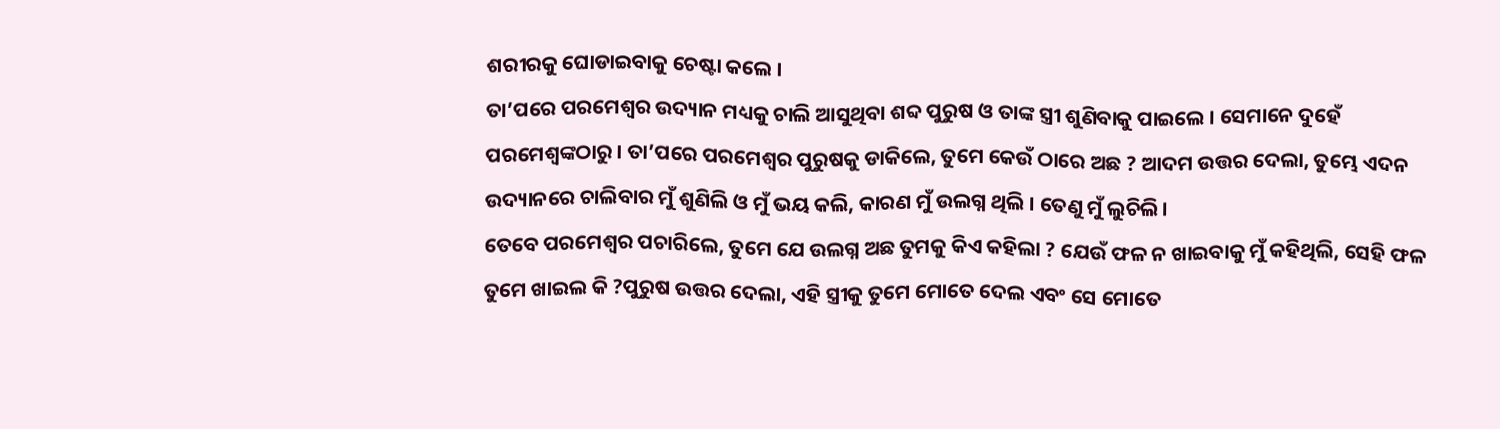ଶରୀରକୁ ଘୋଡାଇବାକୁ ଚେଷ୍ଟା କଲେ ।
ତା’ପରେ ପରମେଶ୍ଵର ଉଦ୍ୟାନ ମଧ୍ୟକୁ ଚାଲି ଆସୁଥିବା ଶବ୍ଦ ପୁରୁଷ ଓ ତାଙ୍କ ସ୍ତ୍ରୀ ଶୁଣିବାକୁ ପାଇଲେ । ସେମାନେ ଦୁହେଁ ପରମେଶ୍ଵଙ୍କଠାରୁ । ତା’ପରେ ପରମେଶ୍ଵର ପୁରୁଷକୁ ଡାକିଲେ, ତୁମେ କେଉଁ ଠାରେ ଅଛ ? ଆଦମ ଉତ୍ତର ଦେଲା, ତୁମ୍ଭେ ଏଦନ ଉଦ୍ୟାନରେ ଚାଲିବାର ମୁଁ ଶୁଣିଲି ଓ ମୁଁ ଭୟ କଲି, କାରଣ ମୁଁ ଉଲଗ୍ନ ଥିଲି । ତେଣୁ ମୁଁ ଲୁଚିଲି।
ତେବେ ପରମେଶ୍ଵର ପଚାରିଲେ, ତୁମେ ଯେ ଉଲଗ୍ନ ଅଛ ତୁମକୁ କିଏ କହିଲା ? ଯେଉଁ ଫଳ ନ ଖାଇବାକୁ ମୁଁ କହିଥିଲି, ସେହି ଫଳ ତୁମେ ଖାଇଲ କି ?ପୁରୁଷ ଉତ୍ତର ଦେଲା, ଏହି ସ୍ତ୍ରୀକୁ ତୁମେ ମୋତେ ଦେଲ ଏବଂ ସେ ମୋତେ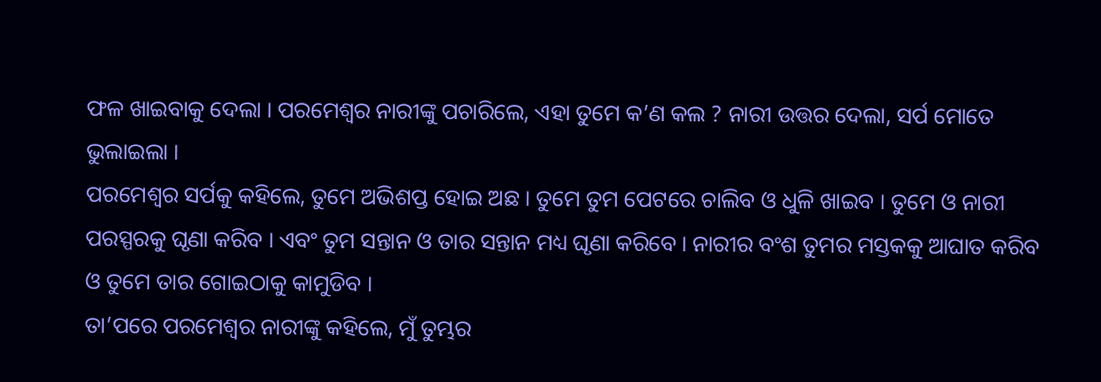ଫଳ ଖାଇବାକୁ ଦେଲା । ପରମେଶ୍ଵର ନାରୀଙ୍କୁ ପଚାରିଲେ, ଏହା ତୁମେ କ’ଣ କଲ ? ନାରୀ ଉତ୍ତର ଦେଲା, ସର୍ପ ମୋତେ ଭୁଲାଇଲା ।
ପରମେଶ୍ଵର ସର୍ପକୁ କହିଲେ, ତୁମେ ଅଭିଶପ୍ତ ହୋଇ ଅଛ । ତୁମେ ତୁମ ପେଟରେ ଚାଲିବ ଓ ଧୁଳି ଖାଇବ । ତୁମେ ଓ ନାରୀ ପରସ୍ପରକୁ ଘୃଣା କରିବ । ଏବଂ ତୁମ ସନ୍ତାନ ଓ ତାର ସନ୍ତାନ ମଧ୍ୟ ଘୃଣା କରିବେ । ନାରୀର ବଂଶ ତୁମର ମସ୍ତକକୁ ଆଘାତ କରିବ ଓ ତୁମେ ତାର ଗୋଇଠାକୁ କାମୁଡିବ ।
ତା’ପରେ ପରମେଶ୍ଵର ନାରୀଙ୍କୁ କହିଲେ, ମୁଁ ତୁମ୍ଭର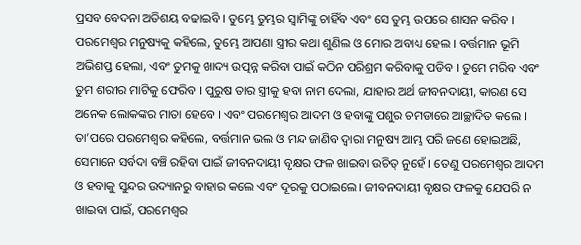ପ୍ରସବ ବେଦନା ଅତିଶୟ ବଢାଇବି । ତୁମ୍ଭେ ତୁମ୍ଭର ସ୍ଵାମିଙ୍କୁ ଚାହିଁବ ଏବଂ ସେ ତୁମ୍ଭ ଉପରେ ଶାସନ କରିବ ।
ପରମେଶ୍ଵର ମନୁଷ୍ୟକୁ କହିଲେ, ତୁମ୍ଭେ ଆପଣା ସ୍ତ୍ରୀର କଥା ଶୁଣିଲ ଓ ମୋର ଅବାଧ୍ୟ ହେଲ । ବର୍ତ୍ତମାନ ଭୂମି ଅଭିଶପ୍ତ ହେଲା, ଏବଂ ତୁମକୁ ଖାଦ୍ୟ ଉତ୍ପନ୍ନ କରିବା ପାଇଁ କଠିନ ପରିଶ୍ରମ କରିବାକୁ ପଡିବ । ତୁମେ ମରିବ ଏବଂ ତୁମ ଶରୀର ମାଟିକୁ ଫେରିବ । ପୁରୁଷ ତାର ସ୍ତ୍ରୀକୁ ହବା ନାମ ଦେଲା, ଯାହାର ଅର୍ଥ ଜୀବନଦାୟୀ, କାରଣ ସେ ଅନେକ ଲୋକଙ୍କର ମାତା ହେବେ । ଏବଂ ପରମେଶ୍ଵର ଆଦମ ଓ ହବାଙ୍କୁ ପଶୁର ଚମଡାରେ ଆଚ୍ଛାଦିତ କଲେ ।
ତା’ପରେ ପରମେଶ୍ଵର କହିଲେ, ବର୍ତ୍ତମାନ ଭଲ ଓ ମନ୍ଦ ଜାଣିବ ଦ୍ବାରା ମନୁଷ୍ୟ ଆମ୍ଭ ପରି ଜଣେ ହୋଇଅଛି, ସେମାନେ ସର୍ବଦା ବଞ୍ଚି ରହିବା ପାଇଁ ଜୀବନଦାୟୀ ବୃକ୍ଷର ଫଳ ଖାଇବା ଉଚିତ୍ ନୁହେଁ । ତେଣୁ ପରମେଶ୍ଵର ଆଦମ ଓ ହବାକୁ ସୁନ୍ଦର ଉଦ୍ୟାନରୁ ବାହାର କଲେ ଏବଂ ଦୂରକୁ ପଠାଇଲେ। ଜୀବନଦାୟୀ ବୃକ୍ଷର ଫଳକୁ ଯେପରି ନ ଖାଇବା ପାଇଁ, ପରମେଶ୍ଵର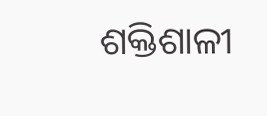ଶକ୍ତିଶାଳୀ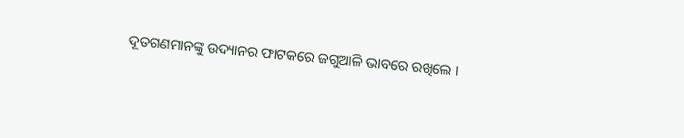ଦୂତଗଣମାନଙ୍କୁ ଉଦ୍ୟାନର ଫାଟକରେ ଜଗୁଆଳି ଭାବରେ ରଖିଲେ ।